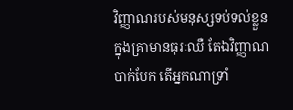វិញ្ញាណរបស់មនុស្សទប់ទល់ខ្លួន ក្នុងគ្រាមានធុរៈឈឺ តែឯវិញ្ញាណបាក់បែក តើអ្នកណាទ្រាំ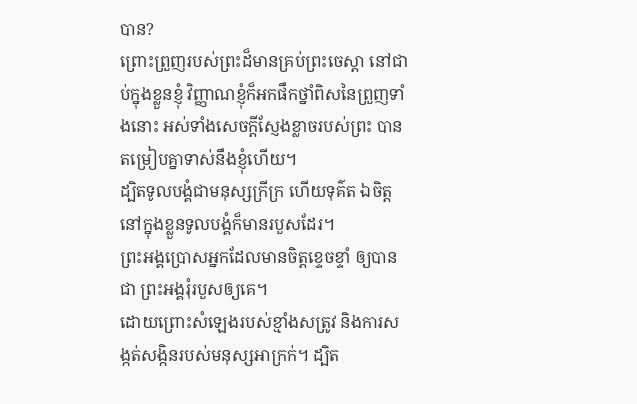បាន?
ព្រោះព្រួញរបស់ព្រះដ៏មានគ្រប់ព្រះចេស្តា នៅជាប់ក្នុងខ្លួនខ្ញុំ វិញ្ញាណខ្ញុំក៏អកផឹកថ្នាំពិសនៃព្រួញទាំងនោះ អស់ទាំងសេចក្ដីស្ញែងខ្លាចរបស់ព្រះ បានតម្រៀបគ្នាទាស់នឹងខ្ញុំហើយ។
ដ្បិតទូលបង្គំជាមនុស្សក្រីក្រ ហើយទុគ៌ត ឯចិត្តនៅក្នុងខ្លួនទូលបង្គំក៏មានរបួសដែរ។
ព្រះអង្គប្រោសអ្នកដែលមានចិត្តខ្ទេចខ្ទាំ ឲ្យបានជា ព្រះអង្គរុំរបួសឲ្យគេ។
ដោយព្រោះសំឡេងរបស់ខ្មាំងសត្រូវ និងការសង្កត់សង្កិនរបស់មនុស្សអាក្រក់។ ដ្បិត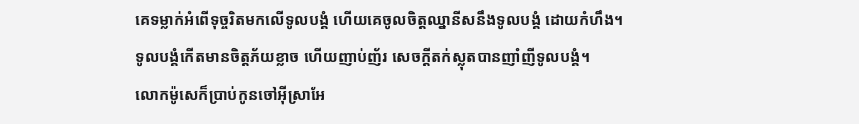គេទម្លាក់អំពើទុច្ចរិតមកលើទូលបង្គំ ហើយគេចូលចិត្តឈ្នានីសនឹងទូលបង្គំ ដោយកំហឹង។
ទូលបង្គំកើតមានចិត្តភ័យខ្លាច ហើយញាប់ញ័រ សេចក្ដីតក់ស្លុតបានញាំញីទូលបង្គំ។
លោកម៉ូសេក៏ប្រាប់កូនចៅអ៊ីស្រាអែ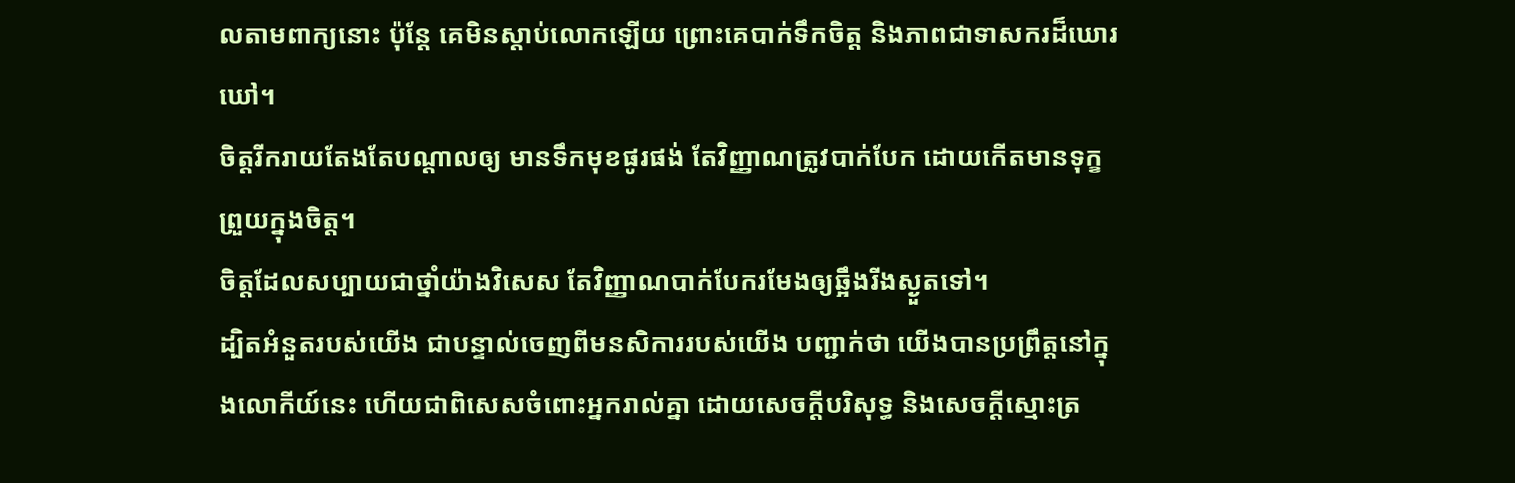លតាមពាក្យនោះ ប៉ុន្ដែ គេមិនស្តាប់លោកឡើយ ព្រោះគេបាក់ទឹកចិត្ត និងភាពជាទាសករដ៏ឃោរឃៅ។
ចិត្តរីករាយតែងតែបណ្ដាលឲ្យ មានទឹកមុខផូរផង់ តែវិញ្ញាណត្រូវបាក់បែក ដោយកើតមានទុក្ខព្រួយក្នុងចិត្ត។
ចិត្តដែលសប្បាយជាថ្នាំយ៉ាងវិសេស តែវិញ្ញាណបាក់បែករមែងឲ្យឆ្អឹងរីងស្ងួតទៅ។
ដ្បិតអំនួតរបស់យើង ជាបន្ទាល់ចេញពីមនសិការរបស់យើង បញ្ជាក់ថា យើងបានប្រព្រឹត្តនៅក្នុងលោកីយ៍នេះ ហើយជាពិសេសចំពោះអ្នករាល់គ្នា ដោយសេចក្តីបរិសុទ្ធ និងសេចក្តីស្មោះត្រ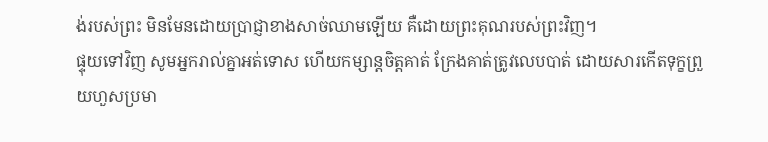ង់របស់ព្រះ មិនមែនដោយប្រាជ្ញាខាងសាច់ឈាមឡើយ គឺដោយព្រះគុណរបស់ព្រះវិញ។
ផ្ទុយទៅវិញ សូមអ្នករាល់គ្នាអត់ទោស ហើយកម្សាន្តចិត្តគាត់ ក្រែងគាត់ត្រូវលេបបាត់ ដោយសារកើតទុក្ខព្រួយហួសប្រមា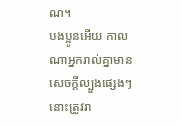ណ។
បងប្អូនអើយ កាលណាអ្នករាល់គ្នាមានសេចក្តីល្បួងផ្សេងៗ នោះត្រូវរា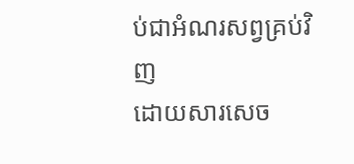ប់ជាអំណរសព្វគ្រប់វិញ
ដោយសារសេច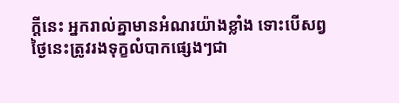ក្តីនេះ អ្នករាល់គ្នាមានអំណរយ៉ាងខ្លាំង ទោះបើសព្វថៃ្ងនេះត្រូវរងទុក្ខលំបាកផ្សេងៗជា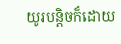យូរបន្តិចក៏ដោយ